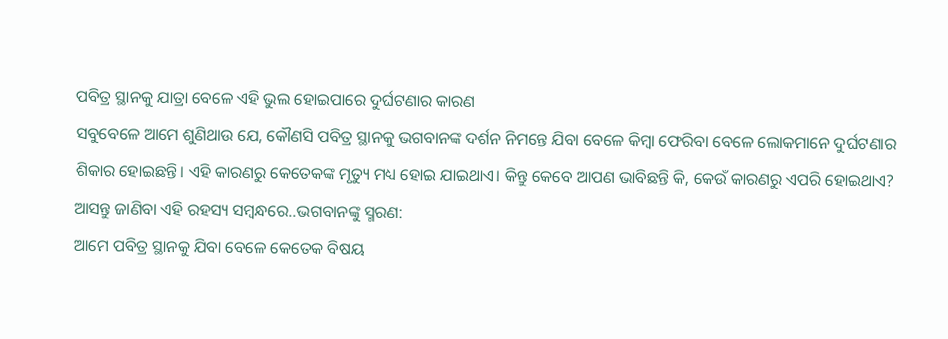ପବିତ୍ର ସ୍ଥାନକୁ ଯାତ୍ରା ବେଳେ ଏହି ଭୁଲ ହୋଇପାରେ ଦୁର୍ଘଟଣାର କାରଣ
ସବୁବେଳେ ଆମେ ଶୁଣିଥାଉ ଯେ, କୌଣସି ପବିତ୍ର ସ୍ଥାନକୁ ଭଗବାନଙ୍କ ଦର୍ଶନ ନିମନ୍ତେ ଯିବା ବେଳେ କିମ୍ବା ଫେରିବା ବେଳେ ଲୋକମାନେ ଦୁର୍ଘଟଣାର ଶିକାର ହୋଇଛନ୍ତି। ଏହି କାରଣରୁ କେତେକଙ୍କ ମୃତ୍ୟୁ ମଧ୍ୟ ହୋଇ ଯାଇଥାଏ। କିନ୍ତୁ କେବେ ଆପଣ ଭାବିଛନ୍ତି କି, କେଉଁ କାରଣରୁ ଏପରି ହୋଇଥାଏ? ଆସନ୍ତୁ ଜାଣିବା ଏହି ରହସ୍ୟ ସମ୍ବନ୍ଧରେ..ଭଗବାନଙ୍କୁ ସ୍ମରଣ:
ଆମେ ପବିତ୍ର ସ୍ଥାନକୁ ଯିବା ବେଳେ କେତେକ ବିଷୟ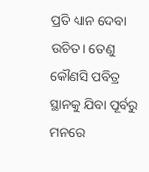ପ୍ରତି ଧ୍ୟାନ ଦେବା ଉଚିତ। ତେଣୁ କୌଣସି ପବିତ୍ର ସ୍ଥାନକୁ ଯିବା ପୂର୍ବରୁ ମନରେ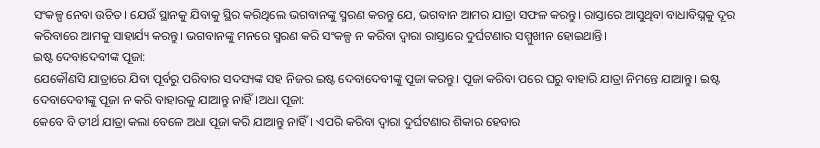ସଂକଳ୍ପ ନେବା ଉଚିତ। ଯେଉଁ ସ୍ଥାନକୁ ଯିବାକୁ ସ୍ଥିର କରିଥିଲେ ଭଗବାନଙ୍କୁ ସ୍ମରଣ କରନ୍ତୁ ଯେ, ଭଗବାନ ଆମର ଯାତ୍ରା ସଫଳ କରନ୍ତୁ। ରାସ୍ତାରେ ଆସୁଥିବା ବାଧାବିଘ୍ନକୁ ଦୂର କରିବାରେ ଆମକୁ ସାହାର୍ଯ୍ୟ କରନ୍ତୁ। ଭଗବାନଙ୍କୁ ମନରେ ସ୍ମରଣ କରି ସଂକଳ୍ପ ନ କରିବା ଦ୍ୱାରା ରାସ୍ତାରେ ଦୁର୍ଘଟଣାର ସମ୍ମୁଖୀନ ହୋଇଥାନ୍ତି।
ଇଷ୍ଟ ଦେବାଦେବୀଙ୍କ ପୂଜା:
ଯେକୌଣସି ଯାତ୍ରାରେ ଯିବା ପୂର୍ବରୁ ପରିବାର ସଦସ୍ୟଙ୍କ ସହ ନିଜର ଇଷ୍ଟ ଦେବାଦେବୀଙ୍କୁ ପୂଜା କରନ୍ତୁ। ପୂଜା କରିବା ପରେ ଘରୁ ବାହାରି ଯାତ୍ରା ନିମନ୍ତେ ଯାଆନ୍ତୁ। ଇଷ୍ଟ ଦେବାଦେବୀଙ୍କୁ ପୂଜା ନ କରି ବାହାରକୁ ଯାଆନ୍ତୁ ନାହିଁ।ଅଧା ପୂଜା:
କେବେ ବି ତୀର୍ଥ ଯାତ୍ରା କଲା ବେଳେ ଅଧା ପୂଜା କରି ଯାଆନ୍ତୁ ନାହିଁ। ଏପରି କରିବା ଦ୍ୱାରା ଦୁର୍ଘଟଣାର ଶିକାର ହେବାର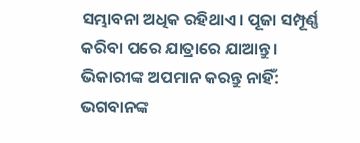ସମ୍ଭାବନା ଅଧିକ ରହିଥାଏ। ପୂଜା ସମ୍ପୂର୍ଣ୍ଣ କରିବା ପରେ ଯାତ୍ରାରେ ଯାଆନ୍ତୁ।
ଭିକାରୀଙ୍କ ଅପମାନ କରନ୍ତୁ ନାହିଁ:
ଭଗବାନଙ୍କ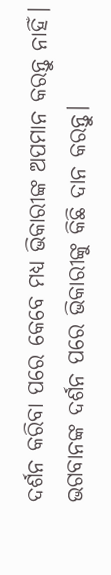ଦର୍ଶନ କରିବା ପରେ କେବେ ମଧ୍ୟ ଭିକାରୀଙ୍କ ଅପମାନ କରନ୍ତୁ ନାହିଁ। ଭଗବାନଙ୍କ ଦର୍ଶନ ପରେ ଭିକାରୀଙ୍କୁ କିଛି ଦାନ କରନ୍ତୁ।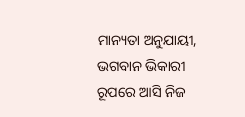ମାନ୍ୟତା ଅନୁଯାୟୀ, ଭଗବାନ ଭିକାରୀ ରୂପରେ ଆସି ନିଜ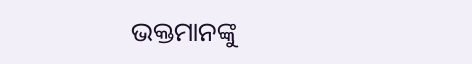ଭକ୍ତମାନଙ୍କୁ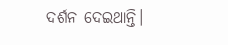ଦର୍ଶନ ଦେଇଥାନ୍ତି।